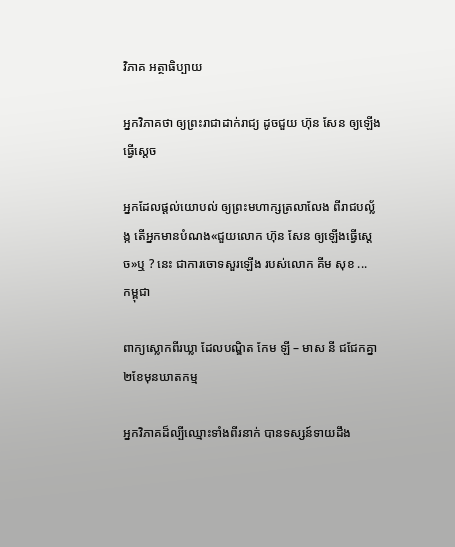វិភាគ អត្ថាធិប្បាយ

អ្នកវិភាគថា ឲ្យព្រះរាជាដាក់រាជ្យ ដូចជួយ ហ៊ុន សែន ឲ្យឡើងធ្វើស្ដេច

អ្នកដែលផ្ដល់យោបល់ ឲ្យព្រះមហាក្សត្រលាលែង ពីរាជបល្ល័ង្ក តើអ្នកមានបំណង«ជួយលោក ហ៊ុន សែន ឲ្យឡើងធ្វើស្ដេច»ឬ ? នេះ ជាការចោទសួរឡើង របស់លោក គីម សុខ ...
កម្ពុជា

ពាក្យស្លោកពីរឃ្លា ដែលបណ្ឌិត កែម ឡី – មាស នី ជជែកគ្នា២ខែមុនឃាតកម្ម

អ្នកវិភាគដ៏ល្បីឈ្មោះទាំងពីរនាក់ បានទស្សន៍ទាយដឹង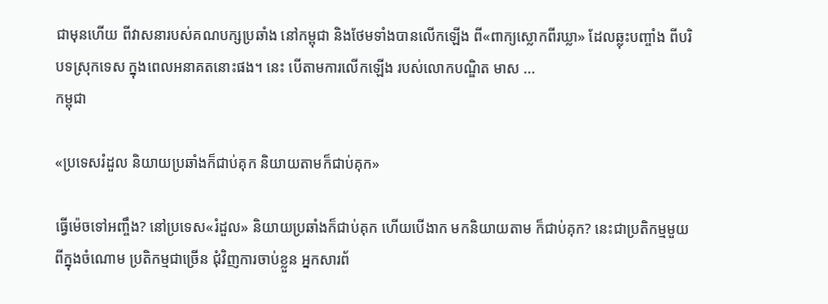ជាមុនហើយ ពីវាសនារបស់គណបក្សប្រឆាំង នៅកម្ពុជា និងថែមទាំងបានលើកឡើង ពី«ពាក្យស្លោកពីរឃ្លា» ដែលឆ្លុះបញ្ចាំង ពីបរិបទស្រុកទេស ក្នុងពេលអនាគតនោះផង។ នេះ បើតាមការលើកឡើង របស់លោកបណ្ឌិត មាស ...
កម្ពុជា

«ប្រទេសរំដួល និយាយប្រឆាំងក៏ជាប់គុក និយាយតាមក៏ជាប់គុក»

ធ្វើម៉េចទៅអញ្ចឹង? នៅប្រទេស«រំដួល» និយាយប្រឆាំងក៏ជាប់គុក ហើយបើងាក មកនិយាយតាម ក៏ជាប់គុក? នេះជាប្រតិកម្មមួយ ពីក្នុងចំណោម ប្រតិកម្មជាច្រើន ជុំវិញការចាប់ខ្លួន អ្នកសារព័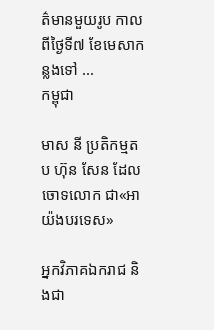ត៌មានមួយរូប កាលពីថ្ងៃទី៧ ខែមេសាកន្លងទៅ ...
កម្ពុជា

មាស នី ប្រតិកម្មតប ហ៊ុន សែន ដែលចោទលោក ជា«អាយ៉ងបរទេស»

អ្នកវិភាគឯករាជ និងជា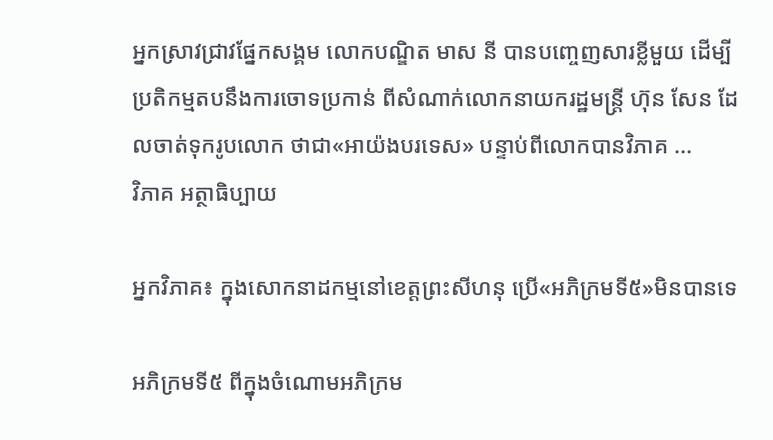អ្នកស្រាវជ្រាវផ្នែកសង្គម លោកបណ្ឌិត មាស នី បានបញ្ចេញសារខ្លីមួយ ដើម្បីប្រតិកម្មតបនឹងការចោទប្រកាន់ ពីសំណាក់លោកនាយករដ្ឋមន្ត្រី ហ៊ុន សែន ដែលចាត់ទុករូបលោក ថាជា«អាយ៉ងបរទេស» បន្ទាប់ពីលោកបានវិភាគ ...
វិភាគ អត្ថាធិប្បាយ

អ្នកវិភាគ៖ ក្នុងសោកនាដកម្មនៅខេត្តព្រះសីហនុ ប្រើ«អភិក្រមទី៥»មិនបានទេ

អភិក្រមទី៥ ពីក្នុងចំណោមអភិក្រម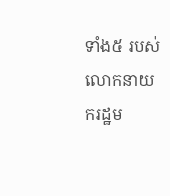ទាំង៥ របស់លោកនាយករដ្ឋម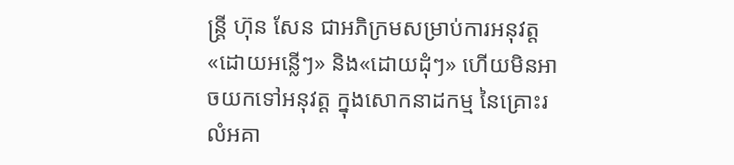ន្ត្រី ហ៊ុន សែន ជាអភិក្រមសម្រាប់ការអនុវត្ត «ដោយអន្លើៗ» និង«ដោយដុំៗ» ហើយមិនអាចយកទៅអនុវត្ត ក្នុងសោកនាដកម្ម នៃគ្រោះរលំអគា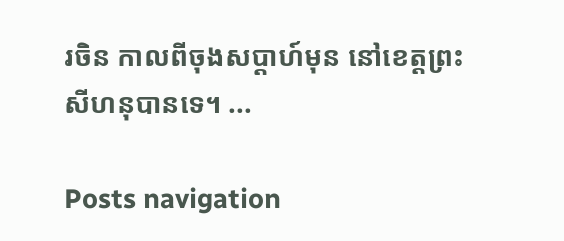រចិន កាលពីចុងសប្ដាហ៍មុន នៅខេត្តព្រះសីហនុបានទេ។ ...

Posts navigation